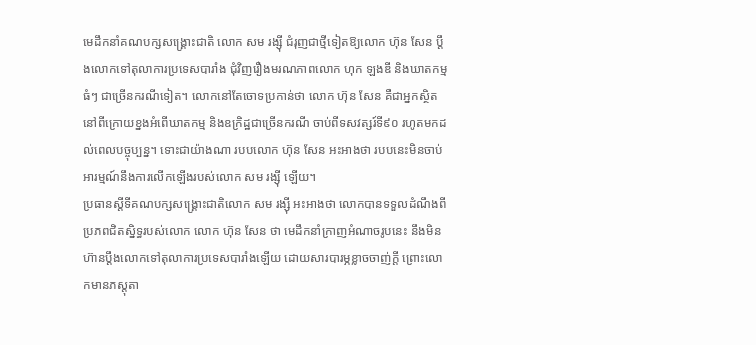មេដឹកនាំគណបក្សសង្គ្រោះជាតិ លោក សម រង្ស៊ី ជំរុញជាថ្មីទៀតឱ្យលោក ហ៊ុន សែន ប្តឹងលោកទៅតុលាការប្រទេសបារាំង ជុំវិញរឿងមរណភាពលោក ហុក ឡងឌី និងឃាតកម្មធំៗ ជាច្រើនករណីទៀត។ លោកនៅតែចោទប្រកាន់ថា លោក ហ៊ុន សែន គឺជាអ្នកស្ថិតនៅពីក្រោយខ្នងអំពើឃាតកម្ម និងឧក្រិដ្ឋជាច្រើនករណី ចាប់ពីទសវត្សរ៍ទី៩០ រហូតមកដល់ពេលបច្ចុប្បន្ន។ ទោះជាយ៉ាងណា របបលោក ហ៊ុន សែន អះអាងថា របបនេះមិនចាប់អារម្មណ៍នឹងការលើកឡើងរបស់លោក សម រង្ស៊ី ឡើយ។
ប្រធានស្តីទីគណបក្សសង្គ្រោះជាតិលោក សម រង្ស៊ី អះអាងថា លោកបានទទួលដំណឹងពីប្រភពជិតស្និទ្ធរបស់លោក លោក ហ៊ុន សែន ថា មេដឹកនាំក្រាញអំណាចរូបនេះ នឹងមិនហ៊ានប្ដឹងលោកទៅតុលាការប្រទេសបារាំងឡើយ ដោយសារបារម្ភខ្លាចចាញ់ក្តី ព្រោះលោកមានភស្តុតា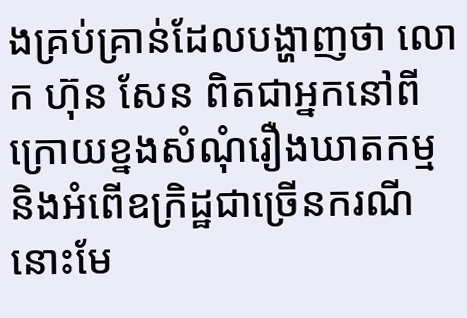ងគ្រប់គ្រាន់ដែលបង្ហាញថា លោក ហ៊ុន សែន ពិតជាអ្នកនៅពីក្រោយខ្នងសំណុំរឿងឃាតកម្ម និងអំពើឧក្រិដ្ឋជាច្រើនករណីនោះមែ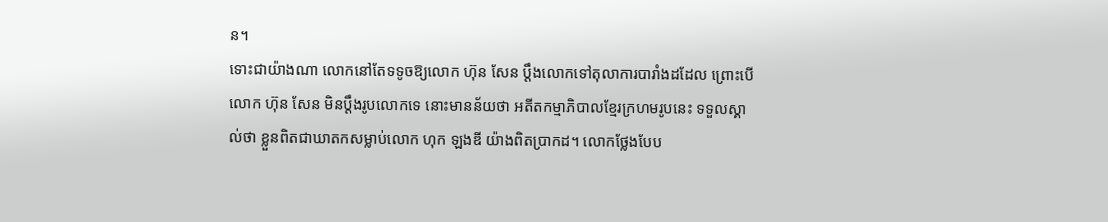ន។
ទោះជាយ៉ាងណា លោកនៅតែទទូចឱ្យលោក ហ៊ុន សែន ប្ដឹងលោកទៅតុលាការបារាំងដដែល ព្រោះបើលោក ហ៊ុន សែន មិនប្ដឹងរូបលោកទេ នោះមានន័យថា អតីតកម្មាភិបាលខ្មែរក្រហមរូបនេះ ទទួលស្គាល់ថា ខ្លួនពិតជាឃាតកសម្លាប់លោក ហុក ឡងឌី យ៉ាងពិតប្រាកដ។ លោកថ្លែងបែប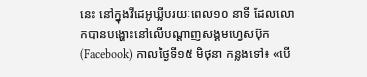នេះ នៅក្នុងវីដេអូឃ្លីបរយៈពេល១០ នាទី ដែលលោកបានបង្ហោះនៅលើបណ្ដាញសង្គមហ្វេសប៊ុក (Facebook) កាលថ្ងៃទី១៥ មិថុនា កន្លងទៅ៖ «បើ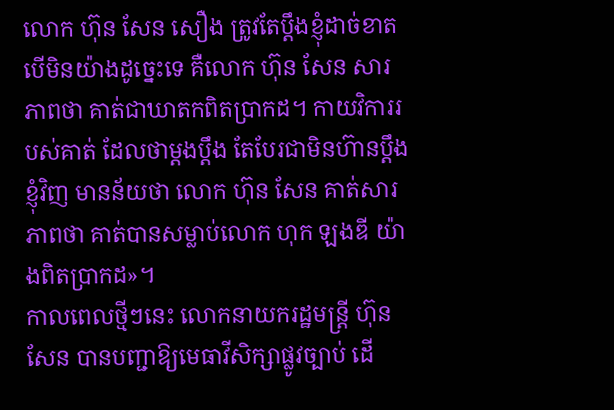លោក ហ៊ុន សែន សឿង ត្រូវតែប្ដឹងខ្ញុំដាច់ខាត បើមិនយ៉ាងដូច្នេះទេ គឺលោក ហ៊ុន សែន សារភាពថា គាត់ជាឃាតកពិតប្រាកដ។ កាយវិការរបស់គាត់ ដែលថាម្ដងប្ដឹង តែបែរជាមិនហ៊ានប្ដឹងខ្ញុំវិញ មានន័យថា លោក ហ៊ុន សែន គាត់សារភាពថា គាត់បានសម្លាប់លោក ហុក ឡងឌី យ៉ាងពិតប្រាកដ»។
កាលពេលថ្មីៗនេះ លោកនាយករដ្ឋមន្ត្រី ហ៊ុន សែន បានបញ្ជាឱ្យមេធាវីសិក្សាផ្លូវច្បាប់ ដើ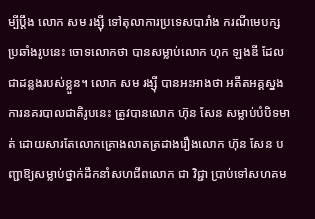ម្បីប្ដឹង លោក សម រង្ស៊ី ទៅតុលាការប្រទេសបារាំង ករណីមេបក្សប្រឆាំងរូបនេះ ចោទលោកថា បានសម្លាប់លោក ហុក ឡងឌី ដែលជាដន្លងរបស់ខ្លួន។ លោក សម រង្ស៊ី បានអះអាងថា អតីតអគ្គស្នងការនគរបាលជាតិរូបនេះ ត្រូវបានលោក ហ៊ុន សែន សម្លាប់បំបិទមាត់ ដោយសារតែលោកគ្រោងលាតត្រដាងរឿងលោក ហ៊ុន សែន បញ្ជាឱ្យសម្លាប់ថ្នាក់ដឹកនាំសហជីពលោក ជា វិជ្ជា ប្រាប់ទៅសហគម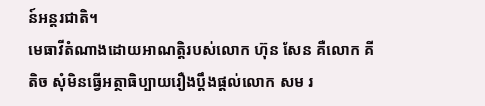ន៍អន្តរជាតិ។
មេធាវីតំណាងដោយអាណត្តិរបស់លោក ហ៊ុន សែន គឺលោក គី តិច សុំមិនធ្វើអត្ថាធិប្បាយរឿងប្តឹងផ្តល់លោក សម រ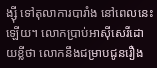ង្ស៊ី ទៅតុលាការបារាំង នៅពេលនេះឡើយ។ លោកប្រាប់អាស៊ីសេរីដោយខ្លីថា លោកនឹងជម្រាបជូនរឿង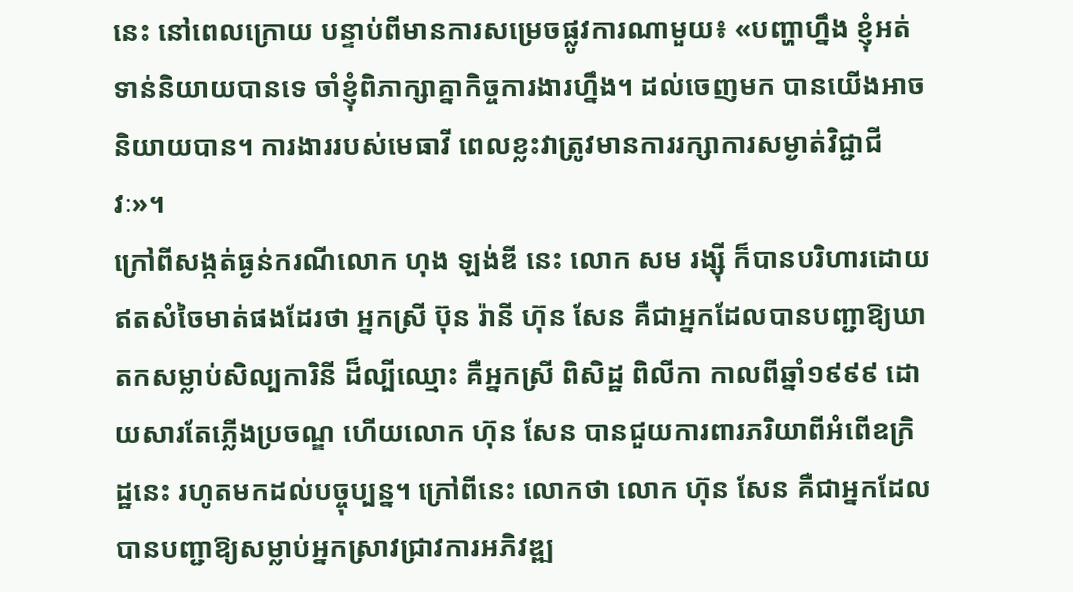នេះ នៅពេលក្រោយ បន្ទាប់ពីមានការសម្រេចផ្លូវការណាមួយ៖ «បញ្ហាហ្នឹង ខ្ញុំអត់ទាន់និយាយបានទេ ចាំខ្ញុំពិភាក្សាគ្នាកិច្ចការងារហ្នឹង។ ដល់ចេញមក បានយើងអាចនិយាយបាន។ ការងាររបស់មេធាវី ពេលខ្លះវាត្រូវមានការរក្សាការសម្ងាត់វិជ្ជាជីវៈ»។
ក្រៅពីសង្កត់ធ្ងន់ករណីលោក ហុង ឡង់ឌី នេះ លោក សម រង្ស៊ី ក៏បានបរិហារដោយឥតសំចៃមាត់ផងដែរថា អ្នកស្រី ប៊ុន រ៉ានី ហ៊ុន សែន គឺជាអ្នកដែលបានបញ្ជាឱ្យឃាតកសម្លាប់សិល្បការិនី ដ៏ល្បីឈ្មោះ គឺអ្នកស្រី ពិសិដ្ឋ ពិលីកា កាលពីឆ្នាំ១៩៩៩ ដោយសារតែភ្លើងប្រចណ្ឌ ហើយលោក ហ៊ុន សែន បានជួយការពារភរិយាពីអំពើឧក្រិដ្ឋនេះ រហូតមកដល់បច្ចុប្បន្ន។ ក្រៅពីនេះ លោកថា លោក ហ៊ុន សែន គឺជាអ្នកដែលបានបញ្ជាឱ្យសម្លាប់អ្នកស្រាវជ្រាវការអភិវឌ្ឍ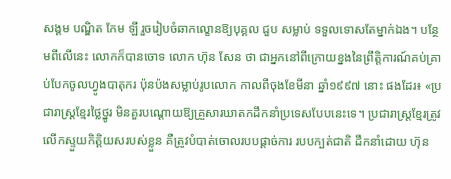សង្គម បណ្ឌិត កែម ឡី រួចរៀបចំឆាកល្ខោនឱ្យបុគ្គល ជួប សម្លាប់ ទទួលទោសតែម្នាក់ឯង។ បន្ថែមពីលើនេះ លោកក៏បានចោទ លោក ហ៊ុន សែន ថា ជាអ្នកនៅពីក្រោយខ្នងនៃព្រឹត្តិការណ៍គប់គ្រាប់បែកចូលហ្វូងបាតុករ ប៉ុនប៉ងសម្លាប់រូបលោក កាលពីចុងខែមីនា ឆ្នាំ១៩៩៧ នោះ ផងដែរ៖ «ប្រជារាស្ត្រខ្មែរថ្លៃថ្នូរ មិនគួរបណ្ដោយឱ្យគ្រួសារឃាតកដឹកនាំប្រទេសបែបនេះទេ។ ប្រជារាស្ត្រខ្មែរត្រូវលើកស្ទួយកិត្តិយសរបស់ខ្លួន គឺត្រូវបំបាត់ចោលរបបផ្ដាច់ការ របបក្បត់ជាតិ ដឹកនាំដោយ ហ៊ុន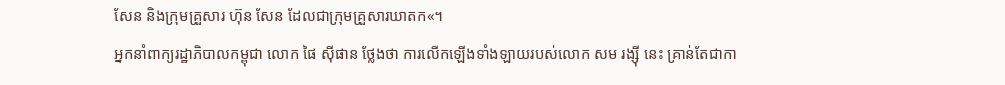សែន និងក្រុមគ្រួសារ ហ៊ុន សែន ដែលជាក្រុមគ្រួសារឃាតក«។
អ្នកនាំពាក្យរដ្ឋាភិបាលកម្ពុជា លោក ផៃ ស៊ីផាន ថ្លែងថា ការលើកឡើងទាំងឡាយរបស់លោក សម រង្ស៊ី នេះ គ្រាន់តែជាកា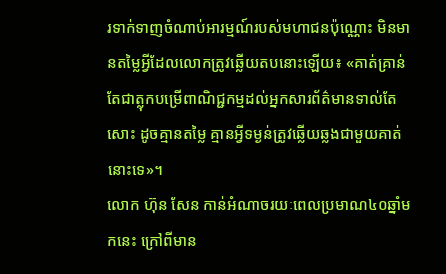រទាក់ទាញចំណាប់អារម្មណ៍របស់មហាជនប៉ុណ្ណោះ មិនមានតម្លៃអ្វីដែលលោកត្រូវឆ្លើយតបនោះឡើយ៖ «គាត់គ្រាន់តែជាត្លុកបម្រើពាណិជ្ជកម្មដល់អ្នកសារព័ត៌មានទាល់តែសោះ ដូចគ្មានតម្លៃ គ្មានអ្វីទម្ងន់ត្រូវឆ្លើយឆ្លងជាមួយគាត់នោះទេ»។
លោក ហ៊ុន សែន កាន់អំណាចរយៈពេលប្រមាណ៤០ឆ្នាំមកនេះ ក្រៅពីមាន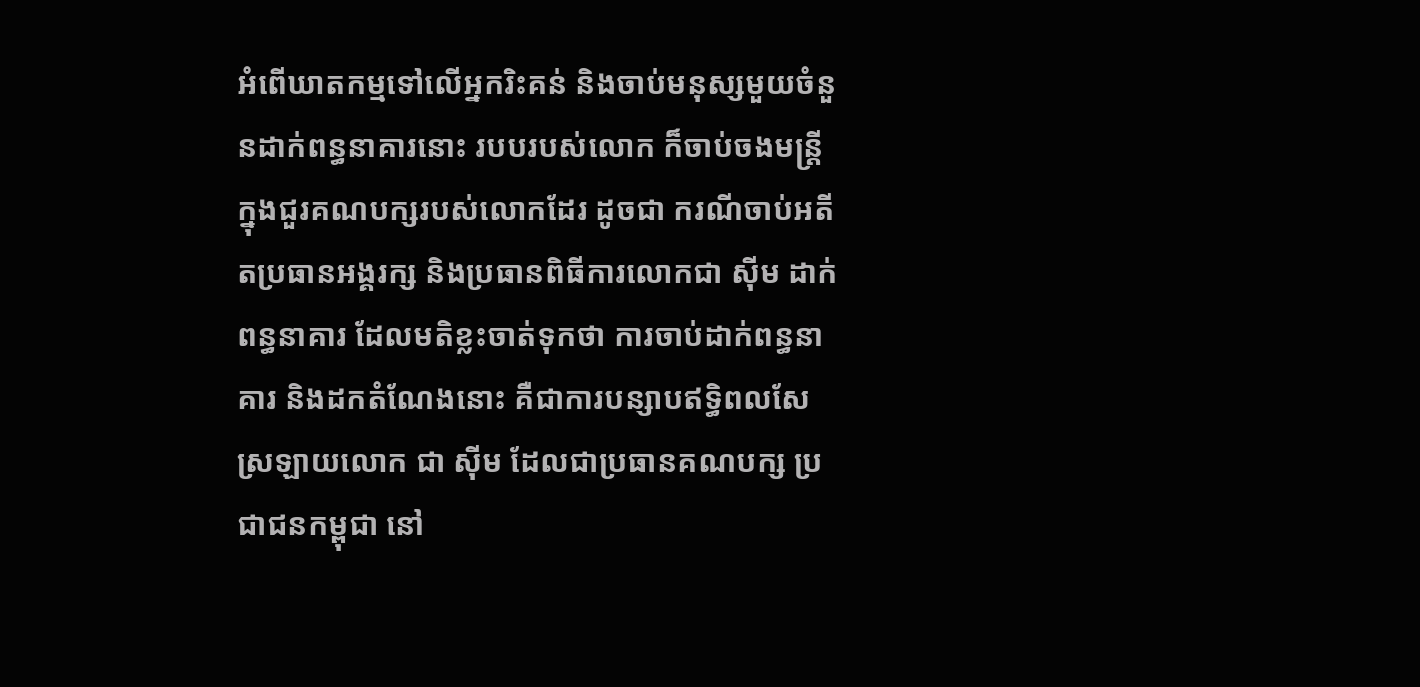អំពើឃាតកម្មទៅលើអ្នករិះគន់ និងចាប់មនុស្សមួយចំនួនដាក់ពន្ធនាគារនោះ របបរបស់លោក ក៏ចាប់ចងមន្ត្រីក្នុងជួរគណបក្សរបស់លោកដែរ ដូចជា ករណីចាប់អតីតប្រធានអង្គរក្ស និងប្រធានពិធីការលោកជា ស៊ីម ដាក់ពន្ធនាគារ ដែលមតិខ្លះចាត់ទុកថា ការចាប់ដាក់ពន្ធនាគារ និងដកតំណែងនោះ គឺជាការបន្សាបឥទ្ធិពលសែស្រឡាយលោក ជា ស៊ីម ដែលជាប្រធានគណបក្ស ប្រជាជនកម្ពុជា នៅ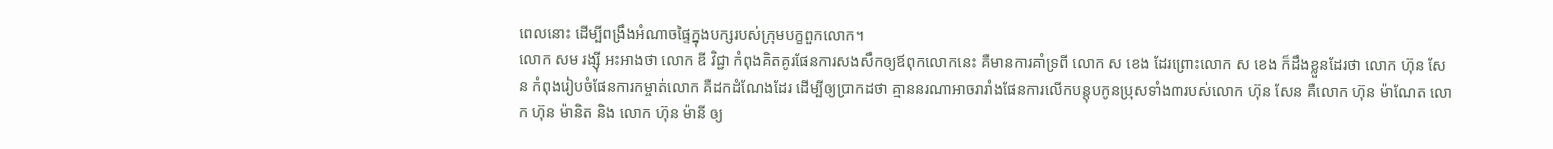ពេលនោះ ដើម្បីពង្រឹងអំណាចផ្ទៃក្នុងបក្សរបស់ក្រុមបក្ខពួកលោក។
លោក សម រង្ស៊ី អះអាងថា លោក ឌី វិជ្ជា កំពុងគិតគូរផែនការសងសឹកឲ្យឪពុកលោកនេះ គឺមានការគាំទ្រពី លោក ស ខេង ដែរព្រោះលោក ស ខេង ក៏ដឹងខ្លួនដែរថា លោក ហ៊ុន សែន កំពុងរៀបចំផែនការកម្ចាត់លោក គឺដកដំណែងដែរ ដើម្បីឲ្យប្រាកដថា គ្មាននរណាអាចរារាំងផែនការលើកបន្តុបកូនប្រុសទាំង៣របស់លោក ហ៊ុន សែន គឺលោក ហ៊ុន ម៉ាណែត លោក ហ៊ុន ម៉ានិត និង លោក ហ៊ុន ម៉ានី ឲ្យ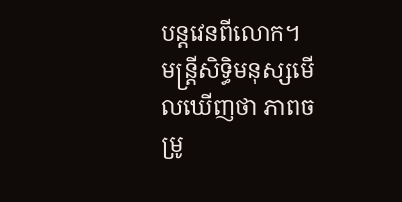បន្តវេនពីលោក។
មន្ត្រីសិទ្ធិមនុស្សមើលឃើញថា ភាពចម្រូ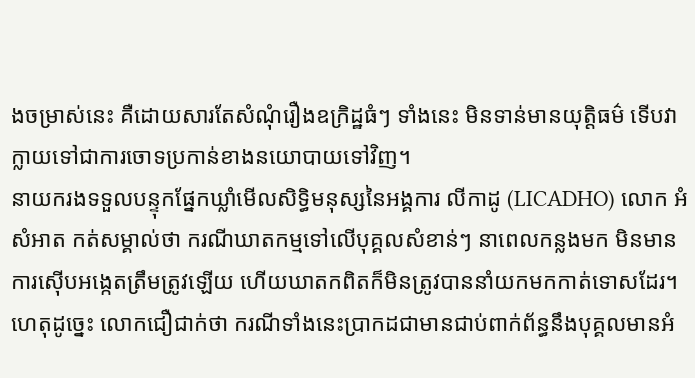ងចម្រាស់នេះ គឺដោយសារតែសំណុំរឿងឧក្រិដ្ឋធំៗ ទាំងនេះ មិនទាន់មានយុត្តិធម៌ ទើបវាក្លាយទៅជាការចោទប្រកាន់ខាងនយោបាយទៅវិញ។
នាយករងទទួលបន្ទុកផ្នែកឃ្លាំមើលសិទ្ធិមនុស្សនៃអង្គការ លីកាដូ (LICADHO) លោក អំ សំអាត កត់សម្គាល់ថា ករណីឃាតកម្មទៅលើបុគ្គលសំខាន់ៗ នាពេលកន្លងមក មិនមានការស៊ើបអង្កេតត្រឹមត្រូវឡើយ ហើយឃាតកពិតក៏មិនត្រូវបាននាំយកមកកាត់ទោសដែរ។ ហេតុដូច្នេះ លោកជឿជាក់ថា ករណីទាំងនេះប្រាកដជាមានជាប់ពាក់ព័ន្ធនឹងបុគ្គលមានអំ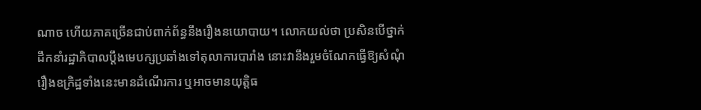ណាច ហើយភាគច្រើនជាប់ពាក់ព័ន្ធនឹងរឿងនយោបាយ។ លោកយល់ថា ប្រសិនបើថ្នាក់ដឹកនាំរដ្ឋាភិបាលប្ដឹងមេបក្សប្រឆាំងទៅតុលាការបារាំង នោះវានឹងរួមចំណែកធ្វើឱ្យសំណុំរឿងឧក្រិដ្ឋទាំងនេះមានដំណើរការ ឬអាចមានយុត្តិធ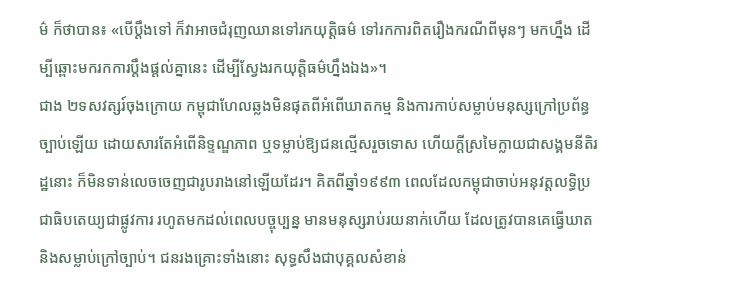ម៌ ក៏ថាបាន៖ «បើប្ដឹងទៅ ក៏វាអាចជំរុញឈានទៅរកយុត្តិធម៌ ទៅរកការពិតរឿងករណីពីមុនៗ មកហ្នឹង ដើម្បីឆ្ពោះមករកការប្ដឹងផ្ដល់គ្នានេះ ដើម្បីស្វែងរកយុត្តិធម៌ហ្នឹងឯង»។
ជាង ២ទសវត្សរ៍ចុងក្រោយ កម្ពុជាហែលឆ្លងមិនផុតពីអំពើឃាតកម្ម និងការកាប់សម្លាប់មនុស្សក្រៅប្រព័ន្ធច្បាប់ឡើយ ដោយសារតែអំពើនិទ្ទណ្ឌភាព ឬទម្លាប់ឱ្យជនល្មើសរួចទោស ហើយក្ដីស្រមៃក្លាយជាសង្គមនីតិរដ្ឋនោះ ក៏មិនទាន់លេចចេញជារូបរាងនៅឡើយដែរ។ គិតពីឆ្នាំ១៩៩៣ ពេលដែលកម្ពុជាចាប់អនុវត្តលទ្ធិប្រជាធិបតេយ្យជាផ្លូវការ រហូតមកដល់ពេលបច្ចុប្បន្ន មានមនុស្សរាប់រយនាក់ហើយ ដែលត្រូវបានគេធ្វើឃាត និងសម្លាប់ក្រៅច្បាប់។ ជនរងគ្រោះទាំងនោះ សុទ្ធសឹងជាបុគ្គលសំខាន់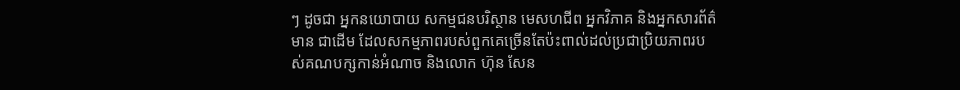ៗ ដូចជា អ្នកនយោបាយ សកម្មជនបរិស្ថាន មេសហជីព អ្នកវិភាគ និងអ្នកសារព័ត៌មាន ជាដើម ដែលសកម្មភាពរបស់ពួកគេច្រើនតែប៉ះពាល់ដល់ប្រជាប្រិយភាពរបស់គណបក្សកាន់អំណាច និងលោក ហ៊ុន សែន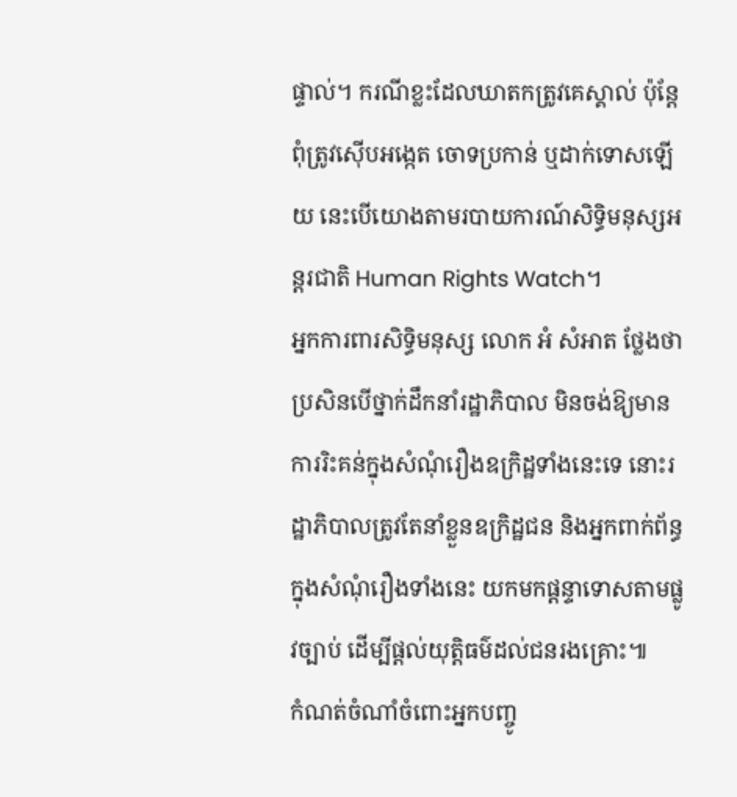ផ្ទាល់។ ករណីខ្លះដែលឃាតកត្រូវគេស្គាល់ ប៉ុន្តែពុំត្រូវស៊ើបអង្កេត ចោទប្រកាន់ ឬដាក់ទោសឡើយ នេះបើយោងតាមរបាយការណ៍សិទ្ធិមនុស្សអន្តរជាតិ Human Rights Watch។
អ្នកការពារសិទ្ធិមនុស្ស លោក អំ សំអាត ថ្លែងថា ប្រសិនបើថ្នាក់ដឹកនាំរដ្ឋាភិបាល មិនចង់ឱ្យមានការរិះគន់ក្នុងសំណុំរឿងឧក្រិដ្ឋទាំងនេះទេ នោះរដ្ឋាភិបាលត្រូវតែនាំខ្លួនឧក្រិដ្ឋជន និងអ្នកពាក់ព័ន្ធក្នុងសំណុំរឿងទាំងនេះ យកមកផ្ដន្ទាទោសតាមផ្លូវច្បាប់ ដើម្បីផ្ដល់យុត្តិធម៌ដល់ជនរងគ្រោះ៕
កំណត់ចំណាំចំពោះអ្នកបញ្ចូ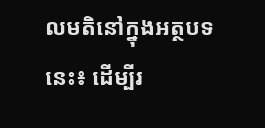លមតិនៅក្នុងអត្ថបទនេះ៖ ដើម្បីរ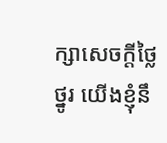ក្សាសេចក្ដីថ្លៃថ្នូរ យើងខ្ញុំនឹ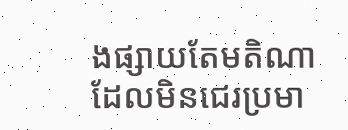ងផ្សាយតែមតិណា ដែលមិនជេរប្រមា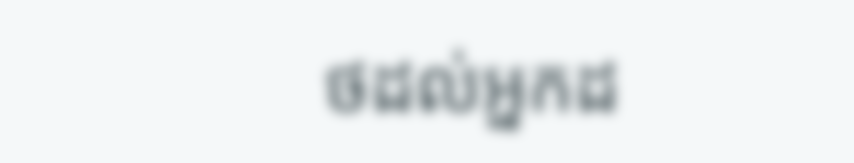ថដល់អ្នកដ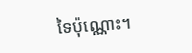ទៃប៉ុណ្ណោះ។